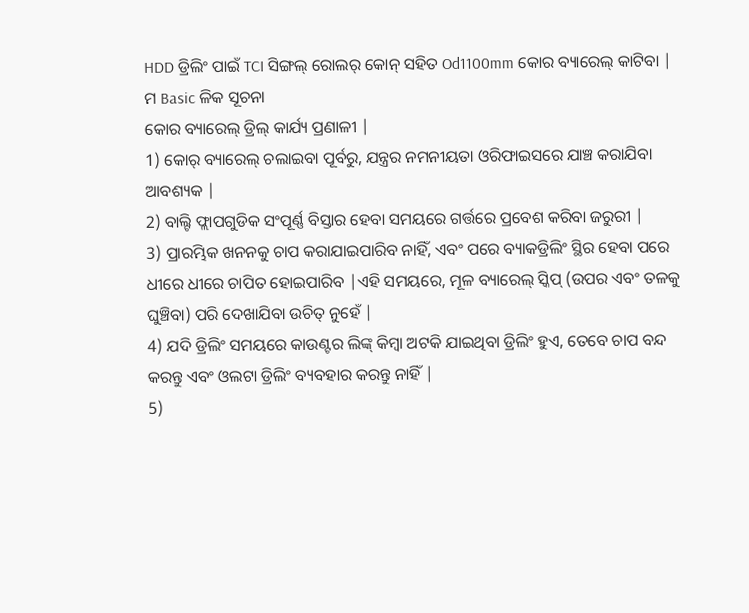HDD ଡ୍ରିଲିଂ ପାଇଁ TCI ସିଙ୍ଗଲ୍ ରୋଲର୍ କୋନ୍ ସହିତ Od1100mm କୋର ବ୍ୟାରେଲ୍ କାଟିବା |
ମ Basic ଳିକ ସୂଚନା
କୋର ବ୍ୟାରେଲ୍ ଡ୍ରିଲ୍ କାର୍ଯ୍ୟ ପ୍ରଣାଳୀ |
1) କୋର୍ ବ୍ୟାରେଲ୍ ଚଲାଇବା ପୂର୍ବରୁ, ଯନ୍ତ୍ରର ନମନୀୟତା ଓରିଫାଇସରେ ଯାଞ୍ଚ କରାଯିବା ଆବଶ୍ୟକ |
2) ବାଲ୍ଟି ଫ୍ଲାପଗୁଡିକ ସଂପୂର୍ଣ୍ଣ ବିସ୍ତାର ହେବା ସମୟରେ ଗର୍ତ୍ତରେ ପ୍ରବେଶ କରିବା ଜରୁରୀ |
3) ପ୍ରାରମ୍ଭିକ ଖନନକୁ ଚାପ କରାଯାଇପାରିବ ନାହିଁ, ଏବଂ ପରେ ବ୍ୟାକଡ୍ରିଲିଂ ସ୍ଥିର ହେବା ପରେ ଧୀରେ ଧୀରେ ଚାପିତ ହୋଇପାରିବ |ଏହି ସମୟରେ, ମୂଳ ବ୍ୟାରେଲ୍ ସ୍କିପ୍ (ଉପର ଏବଂ ତଳକୁ ଘୁଞ୍ଚିବା) ପରି ଦେଖାଯିବା ଉଚିତ୍ ନୁହେଁ |
4) ଯଦି ଡ୍ରିଲିଂ ସମୟରେ କାଉଣ୍ଟର ଲିଙ୍କ୍ କିମ୍ବା ଅଟକି ଯାଇଥିବା ଡ୍ରିଲିଂ ହୁଏ, ତେବେ ଚାପ ବନ୍ଦ କରନ୍ତୁ ଏବଂ ଓଲଟା ଡ୍ରିଲିଂ ବ୍ୟବହାର କରନ୍ତୁ ନାହିଁ |
5)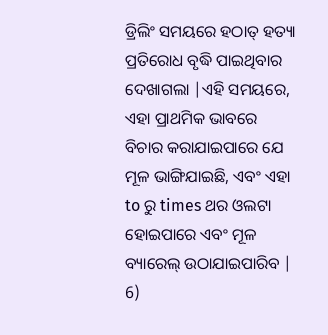ଡ୍ରିଲିଂ ସମୟରେ ହଠାତ୍ ହତ୍ୟା ପ୍ରତିରୋଧ ବୃଦ୍ଧି ପାଇଥିବାର ଦେଖାଗଲା |ଏହି ସମୟରେ, ଏହା ପ୍ରାଥମିକ ଭାବରେ ବିଚାର କରାଯାଇପାରେ ଯେ ମୂଳ ଭାଙ୍ଗିଯାଇଛି, ଏବଂ ଏହା to ରୁ times ଥର ଓଲଟା ହୋଇପାରେ ଏବଂ ମୂଳ ବ୍ୟାରେଲ୍ ଉଠାଯାଇପାରିବ |
6)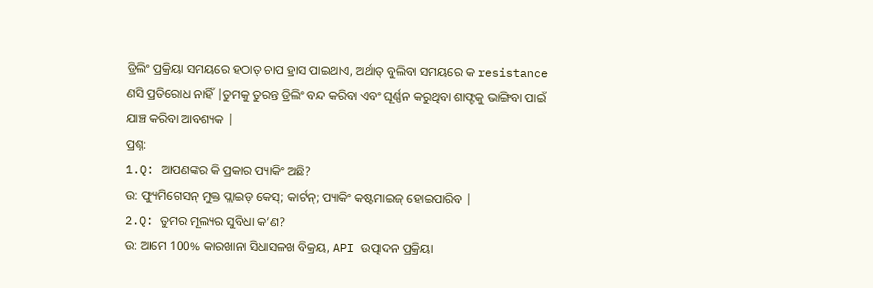ଡ୍ରିଲିଂ ପ୍ରକ୍ରିୟା ସମୟରେ ହଠାତ୍ ଚାପ ହ୍ରାସ ପାଇଥାଏ, ଅର୍ଥାତ୍ ବୁଲିବା ସମୟରେ କ resistance ଣସି ପ୍ରତିରୋଧ ନାହିଁ |ତୁମକୁ ତୁରନ୍ତ ଡ୍ରିଲିଂ ବନ୍ଦ କରିବା ଏବଂ ଘୂର୍ଣ୍ଣନ କରୁଥିବା ଶାଫ୍ଟକୁ ଭାଙ୍ଗିବା ପାଇଁ ଯାଞ୍ଚ କରିବା ଆବଶ୍ୟକ |
ପ୍ରଶ୍ନ:
1.Q: ଆପଣଙ୍କର କି ପ୍ରକାର ପ୍ୟାକିଂ ଅଛି?
ଉ: ଫ୍ୟୁମିଗେସନ୍ ମୁକ୍ତ ପ୍ଲାଇଡ୍ କେସ୍; କାର୍ଟନ୍; ପ୍ୟାକିଂ କଷ୍ଟମାଇଜ୍ ହୋଇପାରିବ |
2.Q: ତୁମର ମୂଲ୍ୟର ସୁବିଧା କ’ଣ?
ଉ: ଆମେ 100% କାରଖାନା ସିଧାସଳଖ ବିକ୍ରୟ, API ଉତ୍ପାଦନ ପ୍ରକ୍ରିୟା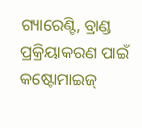ଗ୍ୟାରେଣ୍ଟି, ବ୍ରାଣ୍ଡ ପ୍ରକ୍ରିୟାକରଣ ପାଇଁ କଷ୍ଟୋମାଇଜ୍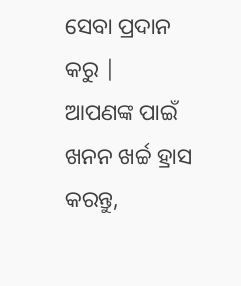ସେବା ପ୍ରଦାନ କରୁ |
ଆପଣଙ୍କ ପାଇଁ ଖନନ ଖର୍ଚ୍ଚ ହ୍ରାସ କରନ୍ତୁ,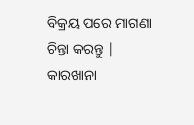ବିକ୍ରୟ ପରେ ମାଗଣା ଚିନ୍ତା କରନ୍ତୁ | କାରଖାନା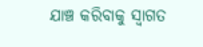ଯାଞ୍ଚ କରିବାକୁ ସ୍ୱାଗତ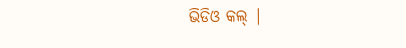ଭିଡିଓ କଲ୍ |